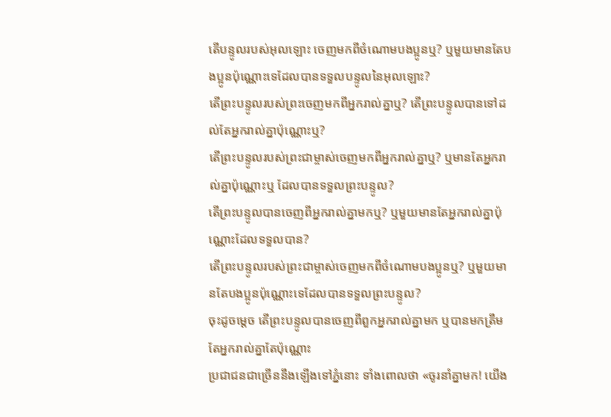តើបន្ទូលរបស់អុលឡោះ ចេញមកពីចំណោមបងប្អូនឬ? ឬមួយមានតែបងប្អូនប៉ុណ្ណោះទេដែលបានទទួលបន្ទូលនៃអុលឡោះ?
តើព្រះបន្ទូលរបស់ព្រះចេញមកពីអ្នករាល់គ្នាឬ? តើព្រះបន្ទូលបានទៅដល់តែអ្នករាល់គ្នាប៉ុណ្ណោះឬ?
តើព្រះបន្ទូលរបស់ព្រះជាម្ចាស់ចេញមកពីអ្នករាល់គ្នាឬ? ឬមានតែអ្នករាល់គ្នាប៉ុណ្ណោះឬ ដែលបានទទួលព្រះបន្ទូល?
តើព្រះបន្ទូលបានចេញពីអ្នករាល់គ្នាមកឬ? ឬមួយមានតែអ្នករាល់គ្នាប៉ុណ្ណោះដែលទទួលបាន?
តើព្រះបន្ទូលរបស់ព្រះជាម្ចាស់ចេញមកពីចំណោមបងប្អូនឬ? ឬមួយមានតែបងប្អូនប៉ុណ្ណោះទេដែលបានទទួលព្រះបន្ទូល?
ចុះដូចម្តេច តើព្រះបន្ទូលបានចេញពីពួកអ្នករាល់គ្នាមក ឬបានមកត្រឹមតែអ្នករាល់គ្នាតែប៉ុណ្ណោះ
ប្រជាជនជាច្រើននឹងឡើងទៅភ្នំនោះ ទាំងពោលថា «ចូរនាំគ្នាមក! យើង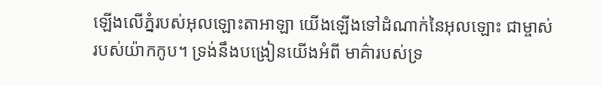ឡើងលើភ្នំរបស់អុលឡោះតាអាឡា យើងឡើងទៅដំណាក់នៃអុលឡោះ ជាម្ចាស់របស់យ៉ាកកូប។ ទ្រង់នឹងបង្រៀនយើងអំពី មាគ៌ារបស់ទ្រ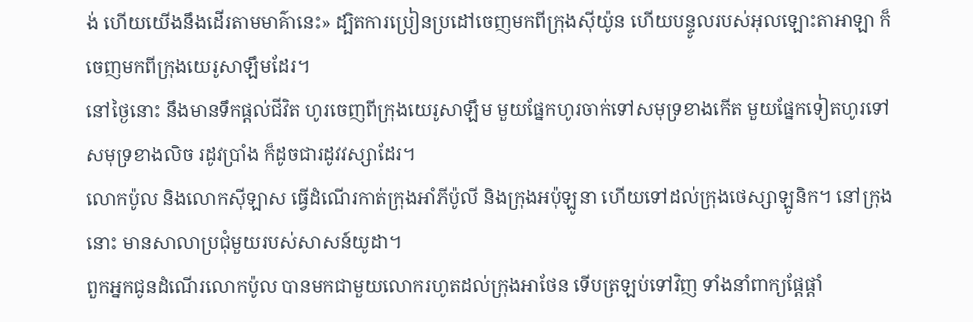ង់ ហើយយើងនឹងដើរតាមមាគ៌ានេះ» ដ្បិតការប្រៀនប្រដៅចេញមកពីក្រុងស៊ីយ៉ូន ហើយបន្ទូលរបស់អុលឡោះតាអាឡា ក៏ចេញមកពីក្រុងយេរូសាឡឹមដែរ។
នៅថ្ងៃនោះ នឹងមានទឹកផ្ដល់ជីវិត ហូរចេញពីក្រុងយេរូសាឡឹម មួយផ្នែកហូរចាក់ទៅសមុទ្រខាងកើត មួយផ្នែកទៀតហូរទៅសមុទ្រខាងលិច រដូវប្រាំង ក៏ដូចជារដូវវស្សាដែរ។
លោកប៉ូល និងលោកស៊ីឡាស ធ្វើដំណើរកាត់ក្រុងអាំភីប៉ូលី និងក្រុងអប៉ុឡូនា ហើយទៅដល់ក្រុងថេស្សាឡូនិក។ នៅក្រុងនោះ មានសាលាប្រជុំមួយរបស់សាសន៍យូដា។
ពួកអ្នកជូនដំណើរលោកប៉ូល បានមកជាមួយលោករហូតដល់ក្រុងអាថែន ទើបត្រឡប់ទៅវិញ ទាំងនាំពាក្យផ្ដែផ្ដាំ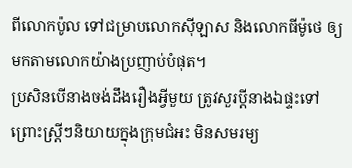ពីលោកប៉ូល ទៅជម្រាបលោកស៊ីឡាស និងលោកធីម៉ូថេ ឲ្យមកតាមលោកយ៉ាងប្រញាប់បំផុត។
ប្រសិនបើនាងចង់ដឹងរឿងអ្វីមួយ ត្រូវសួរប្ដីនាងឯផ្ទះទៅ ព្រោះស្ដ្រីៗនិយាយក្នុងក្រុមជំអះ មិនសមរម្យ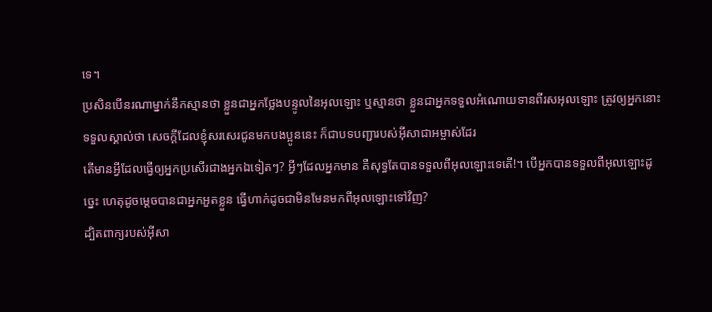ទេ។
ប្រសិនបើនរណាម្នាក់នឹកស្មានថា ខ្លួនជាអ្នកថ្លែងបន្ទូលនៃអុលឡោះ ឬស្មានថា ខ្លួនជាអ្នកទទួលអំណោយទានពីរសអុលឡោះ ត្រូវឲ្យអ្នកនោះទទួលស្គាល់ថា សេចក្ដីដែលខ្ញុំសរសេរជូនមកបងប្អូននេះ ក៏ជាបទបញ្ជារបស់អ៊ីសាជាអម្ចាស់ដែរ
តើមានអ្វីដែលធ្វើឲ្យអ្នកប្រសើរជាងអ្នកឯទៀតៗ? អ្វីៗដែលអ្នកមាន គឺសុទ្ធតែបានទទួលពីអុលឡោះទេតើ!។ បើអ្នកបានទទួលពីអុលឡោះដូច្នេះ ហេតុដូចម្ដេចបានជាអ្នកអួតខ្លួន ធ្វើហាក់ដូចជាមិនមែនមកពីអុលឡោះទៅវិញ?
ដ្បិតពាក្យរបស់អ៊ីសា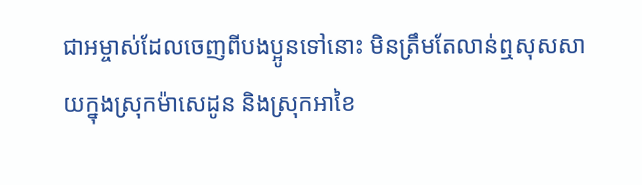ជាអម្ចាស់ដែលចេញពីបងប្អូនទៅនោះ មិនត្រឹមតែលាន់ឮសុសសាយក្នុងស្រុកម៉ាសេដូន និងស្រុកអាខៃ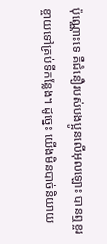ប៉ុណ្ណោះទេ គឺជំនឿរបស់បងប្អូនលើអុលឡោះ បានឮខ្ចរខ្ចាយទៅគ្រប់ទីកន្លែង។ ដូច្នេះ យើងមិនបាច់និយាយ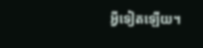អ្វីទៀតឡើយ។